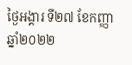ថ្ងៃអង្គារ ទី២៧ ខែកញ្ញា ឆ្នាំ២០២២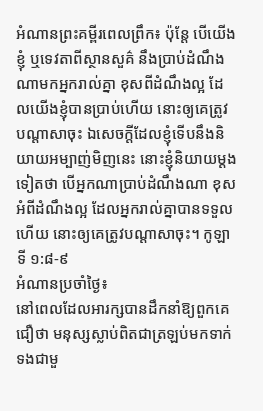អំណានព្រះគម្ពីរពេលព្រឹក៖ ប៉ុន្តែ បើយើងខ្ញុំ ឬទេវតាពីស្ថានសួគ៌ នឹងប្រាប់ដំណឹងណាមកអ្នករាល់គ្នា ខុសពីដំណឹងល្អ ដែលយើងខ្ញុំបានប្រាប់ហើយ នោះឲ្យគេត្រូវបណ្តាសាចុះ ឯសេចក្តីដែលខ្ញុំទើបនឹងនិយាយអម្បាញ់មិញនេះ នោះខ្ញុំនិយាយម្តងទៀតថា បើអ្នកណាប្រាប់ដំណឹងណា ខុសអំពីដំណឹងល្អ ដែលអ្នករាល់គ្នាបានទទួលហើយ នោះឲ្យគេត្រូវបណ្តាសាចុះ។ កូឡាទី ១:៨-៩
អំណានប្រចាំថ្ងៃ៖
នៅពេលដែលអារក្សបានដឹកនាំឱ្យពួកគេជឿថា មនុស្សស្លាប់ពិតជាត្រឡប់មកទាក់ទងជាមួ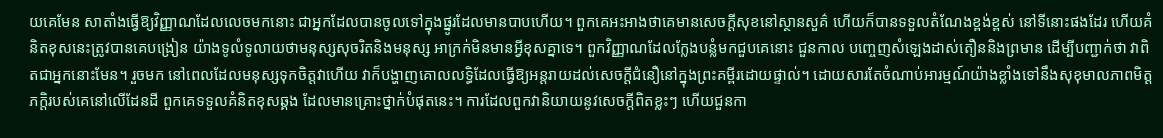យគេមែន សាតាំងធ្វើឱ្យវិញ្ញាណដែលលេចមកនោះ ជាអ្នកដែលបានចូលទៅក្នុងផ្នូរដែលមានបាបហើយ។ ពួកគេអះអាងថាគេមានសេចក្តីសុខនៅស្ថានសួគ៌ ហើយក៏បានទទួលតំណែងខ្ពង់ខ្ពស់ នៅទីនោះផងដែរ ហើយគំនិតខុសនេះត្រូវបានគេបង្រៀន យ៉ាងទូលំទូលាយថាមនុស្សសុចរិតនិងមនុស្ស អាក្រក់មិនមានអ្វីខុសគ្នាទេ។ ពួកវិញ្ញាណដែលក្លែងបន្លំមកជួបគេនោះ ជួនកាល បញ្ចេញសំឡេងដាស់តឿននិងព្រមាន ដើម្បីបញ្ជាក់ថា វាពិតជាអ្នកនោះមែន។ រួចមក នៅពេលដែលមនុស្សទុកចិត្តវាហើយ វាក៏បង្ហាញគោលលទ្ធិដែលធ្វើឱ្យអន្តរាយដល់សេចក្តីជំនឿនៅក្នុងព្រះគម្ពីរដោយផ្ទាល់។ ដោយសារតែចំណាប់អារម្មណ៍យ៉ាងខ្លាំងទៅនឹងសុខុមាលភាពមិត្តភក្តិរបស់គេនៅលើដែនដី ពួកគេទទួលគំនិតខុសឆ្គង ដែលមានគ្រោះថ្នាក់បំផុតនេះ។ ការដែលពួកវានិយាយនូវសេចក្តីពិតខ្លះៗ ហើយជួនកា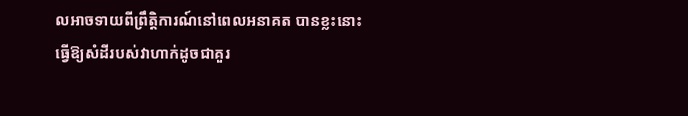លអាចទាយពីព្រឹត្តិការណ៍នៅពេលអនាគត បានខ្លះនោះ ធ្វើឱ្យសំដីរបស់វាហាក់ដូចជាគួរ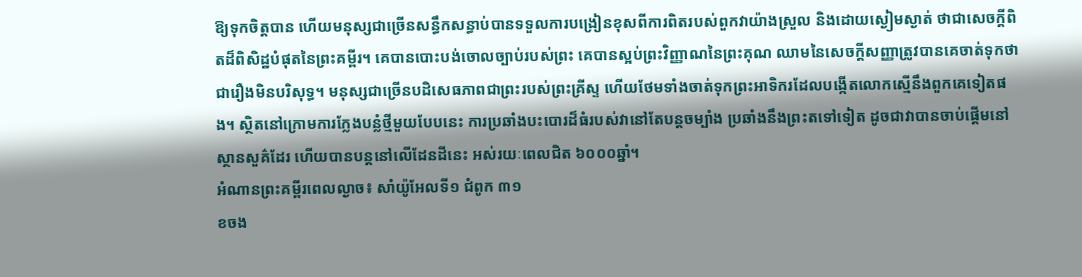ឱ្យទុកចិត្តបាន ហើយមនុស្សជាច្រើនសន្ធឹកសន្ធាប់បានទទួលការបង្រៀនខុសពីការពិតរបស់ពួកវាយ៉ាងស្រួល និងដោយស្ងៀមស្ងាត់ ថាជាសេចក្តីពិតដ៏ពិសិដ្ឋបំផុតនៃព្រះគម្ពីរ។ គេបានបោះបង់ចោលច្បាប់របស់ព្រះ គេបានស្អប់ព្រះវិញ្ញាណនៃព្រះគុណ ឈាមនៃសេចក្តីសញ្ញាត្រូវបានគេចាត់ទុកថា ជារឿងមិនបរិសុទ្ធ។ មនុស្សជាច្រើនបដិសេធភាពជាព្រះរបស់ព្រះគ្រីស្ទ ហើយថែមទាំងចាត់ទុកព្រះអាទិករដែលបង្កើតលោកស្មើនឹងពួកគេទៀតផង។ ស្ថិតនៅក្រោមការក្លែងបន្លំថ្មីមួយបែបនេះ ការប្រឆាំងបះបោរដ៏ធំរបស់វានៅតែបន្តចម្បាំង ប្រឆាំងនឹងព្រះតទៅទៀត ដូចជាវាបានចាប់ផ្តើមនៅស្ថានសួគ៌ដែរ ហើយបានបន្តនៅលើដែនដីនេះ អស់រយៈពេលជិត ៦០០០ឆ្នាំ។
អំណានព្រះគម្ពីរពេលល្ងាច៖ សាំយ៉ូអែលទី១ ជំពូក ៣១
ខចង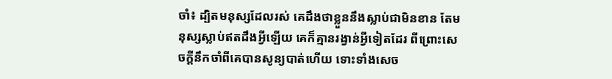ចាំ៖ ដ្បិតមនុស្សដែលរស់ គេដឹងថាខ្លួននឹងស្លាប់ជាមិនខាន តែមនុស្សស្លាប់ឥតដឹងអ្វីឡើយ គេក៏គ្មានរង្វាន់អ្វីទៀតដែរ ពីព្រោះសេចក្តីនឹកចាំពីគេបានសូន្យបាត់ហើយ ទោះទាំងសេច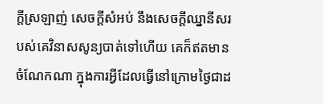ក្តីស្រឡាញ់ សេចក្តីសំអប់ នឹងសេចក្តីឈ្នានីសរបស់គេវិនាសសូន្យបាត់ទៅហើយ គេក៏ឥតមានចំណែកណា ក្នុងការអ្វីដែលធ្វើនៅក្រោមថ្ងៃជាដ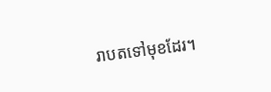រាបតទៅមុខដែរ។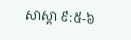សាស្តា ៩:៥-៦